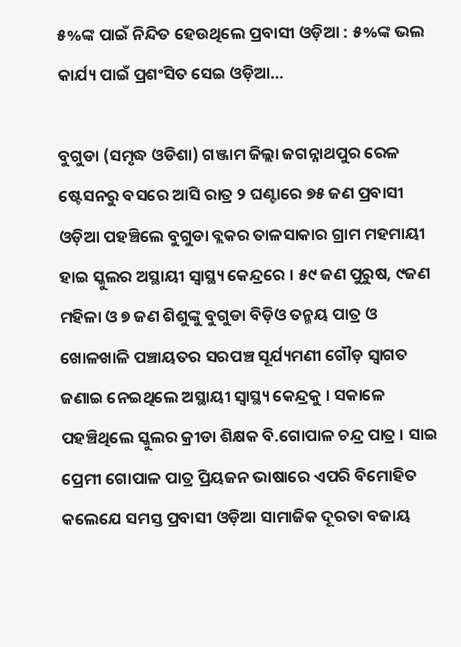୫%ଙ୍କ ପାଇଁ ନିନ୍ଦିତ ହେଉଥିଲେ ପ୍ରବାସୀ ଓଡ଼ିଆ : ୫%ଙ୍କ ଭଲ କାର୍ଯ୍ୟ ପାଇଁ ପ୍ରଶଂସିତ ସେଇ ଓଡ଼ିଆ…

ବୁଗୁଡା (ସମୃଦ୍ଧ ଓଡିଶା) ଗଞ୍ଜାମ ଜିଲ୍ଲା ଜଗନ୍ନାଥପୁର ରେଳ ଷ୍ଟେସନରୁ ବସରେ ଆସି ରାତ୍ର ୨ ଘଣ୍ଟାରେ ୭୫ ଜଣ ପ୍ରବାସୀ ଓଡ଼ିଆ ପହଞ୍ଚିଲେ ବୁଗୁଡା ବ୍ଲକର ତାଳସାକାର ଗ୍ରାମ ମହମାୟୀ ହାଇ ସ୍କୁଲର ଅସ୍ଥାୟୀ ସ୍ୱାସ୍ଥ୍ୟ କେନ୍ଦ୍ରରେ । ୫୯ ଜଣ ପୁରୁଷ, ୯ଜଣ ମହିଳା ଓ ୭ ଜଣ ଶିଶୁଙ୍କୁ ବୁଗୁଡା ବିଡ଼ିଓ ତନ୍ମୟ ପାତ୍ର ଓ ଖୋଳଖାଳି ପଞ୍ଚାୟତର ସରପଞ୍ଚ ସୂର୍ଯ୍ୟମଣୀ ଗୌଡ଼ ସ୍ୱାଗତ ଜଣାଇ ନେଇଥିଲେ ଅସ୍ଥାୟୀ ସ୍ୱାସ୍ଥ୍ୟ କେନ୍ଦ୍ରକୁ । ସକାଳେ ପହଞ୍ଚିଥିଲେ ସ୍କୁଲର କ୍ରୀଡା ଶିକ୍ଷକ ବି.ଗୋପାଳ ଚନ୍ଦ୍ର ପାତ୍ର । ସାଇ ପ୍ରେମୀ ଗୋପାଳ ପାତ୍ର ପ୍ରିୟଜନ ଭାଷାରେ ଏପରି ବିମୋହିତ କଲେଯେ ସମସ୍ତ ପ୍ରବାସୀ ଓଡ଼ିଆ ସାମାଜିକ ଦୂରତା ବଜାୟ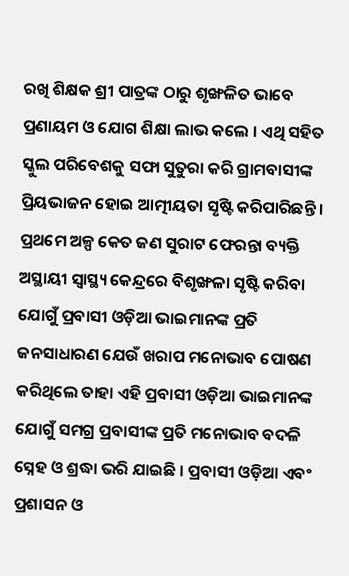ରଖି ଶିକ୍ଷକ ଶ୍ରୀ ପାତ୍ରଙ୍କ ଠାରୁ ଶୃଙ୍ଖଳିତ ଭାବେ ପ୍ରଣାୟମ ଓ ଯୋଗ ଶିକ୍ଷା ଲାଭ କଲେ । ଏଥି ସହିତ ସ୍କୁଲ ପରିବେଶକୁ ସଫା ସୁତୁରା କରି ଗ୍ରାମବାସୀଙ୍କ ପ୍ରିୟଭାଜନ ହୋଇ ଆତ୍ମୀୟତା ସୃଷ୍ଟି କରିପାରିଛନ୍ତି । ପ୍ରଥମେ ଅଳ୍ପ କେତ ଜଣ ସୁରାଟ ଫେରନ୍ତା ବ୍ୟକ୍ତି ଅସ୍ଥାୟୀ ସ୍ୱାସ୍ଥ୍ୟ କେନ୍ଦ୍ରରେ ବିଶୃଙ୍ଖଳା ସୃଷ୍ଟି କରିବା ଯୋଗୁଁ ପ୍ରବାସୀ ଓଡ଼ିଆ ଭାଇମାନଙ୍କ ପ୍ରତି ଜନସାଧାରଣ ଯେଉଁ ଖରାପ ମନୋଭାବ ପୋଷଣ କରିଥିଲେ ତାହା ଏହି ପ୍ରବାସୀ ଓଡ଼ିଆ ଭାଇମାନଙ୍କ ଯୋଗୁଁ ସମଗ୍ର ପ୍ରବାସୀଙ୍କ ପ୍ରତି ମନୋଭାବ ବଦଳି ସ୍ନେହ ଓ ଶ୍ରଦ୍ଧା ଭରି ଯାଇଛି । ପ୍ରବାସୀ ଓଡ଼ିଆ ଏବଂ ପ୍ରଶାସନ ଓ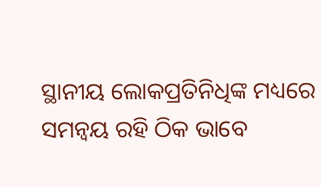ସ୍ଥାନୀୟ ଲୋକପ୍ରତିନିଧିଙ୍କ ମଧ୍ୟରେ ସମନ୍ୱୟ ରହି ଠିକ ଭାବେ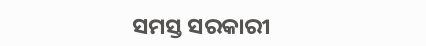ସମସ୍ତ ସରକାରୀ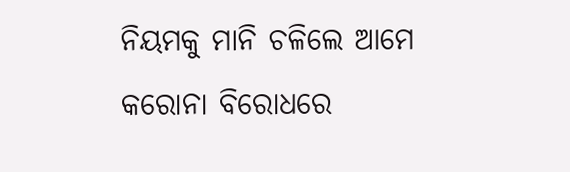ନିୟମକୁ ମାନି ଚଳିଲେ ଆମେ କରୋନା ବିରୋଧରେ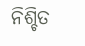ନିଶ୍ଚିତ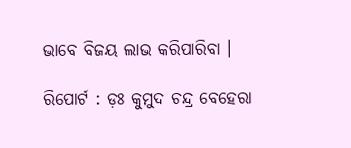ଭାବେ ବିଜୟ ଲାଭ କରିପାରିବା ।

ରିପୋର୍ଟ : ଡ଼ଃ କୁମୁଦ ଚନ୍ଦ୍ର ବେହେରା